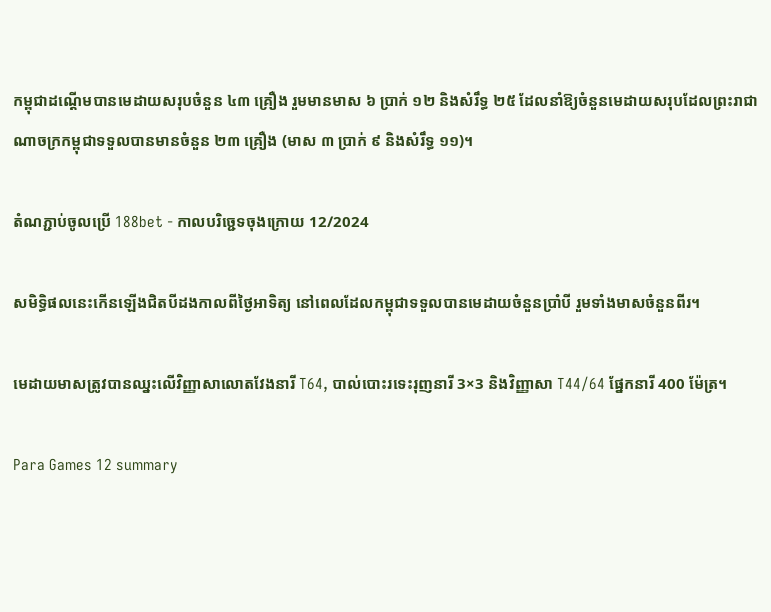កម្ពុជាដណ្ដើមបានមេដាយសរុបចំនួន ៤៣ គ្រឿង រួមមានមាស ៦ ប្រាក់ ១២ និងសំរឹទ្ធ ២៥ ដែលនាំឱ្យចំនួនមេដាយសរុបដែលព្រះរាជាណាចក្រកម្ពុជាទទួលបានមានចំនួន ២៣ គ្រឿង (មាស ៣ ប្រាក់ ៩ និងសំរឹទ្ធ ១១)។

តំណភ្ជាប់ចូលប្រើ 188bet - កាលបរិច្ជេទចុងក្រោយ 12/2024

សមិទ្ធិផលនេះកើនឡើងជិតបីដងកាលពីថ្ងៃអាទិត្យ នៅពេលដែលកម្ពុជាទទួលបានមេដាយចំនួនប្រាំបី រួមទាំងមាសចំនួនពីរ។

មេដាយមាសត្រូវបានឈ្នះលើវិញ្ញាសាលោតវែងនារី T64, បាល់បោះរទេះរុញនារី 3×3 និងវិញ្ញាសា T44/64 ផ្នែកនារី 400 ម៉ែត្រ។

Para Games 12 summary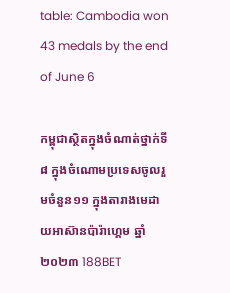table: Cambodia won 43 medals by the end of June 6

កម្ពុជាស្ថិតក្នុងចំណាត់ថ្នាក់ទី៨ ក្នុងចំណោមប្រទេសចូលរួមចំនួន១១ ក្នុងតារាងមេដាយអាស៊ានប៉ារ៉ាហ្គេម ឆ្នាំ២០២៣ 188BET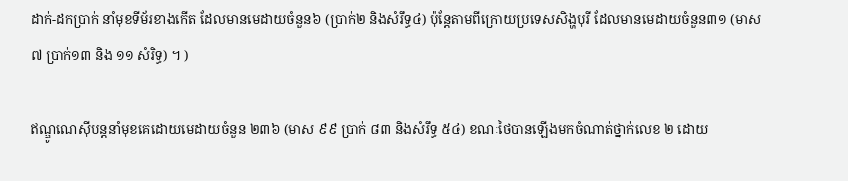ដាក់-ដកប្រាក់ នាំមុខទីម័រខាងកើត ដែលមានមេដាយចំនួន៦ (ប្រាក់២ និងសំរឹទ្ធ៤) ប៉ុន្តែតាមពីក្រោយប្រទេសសិង្ហបុរី ដែលមានមេដាយចំនួន៣១ (មាស៧ ប្រាក់១៣ និង ១១ សំរិទ្ធ) ។ )

ឥណ្ឌូណេស៊ីបន្តនាំមុខគេដោយមេដាយចំនួន ២៣៦ (មាស ៩៩ ប្រាក់ ៨៣ និងសំរឹទ្ធ ៥៤) ខណៈថៃបានឡើងមកចំណាត់ថ្នាក់លេខ ២ ដោយ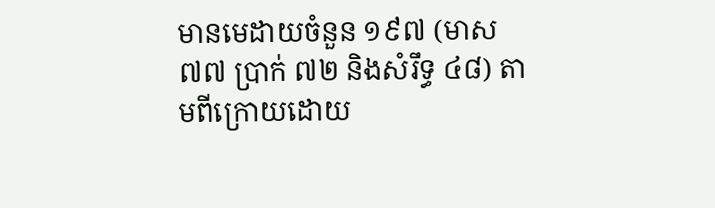មានមេដាយចំនួន ១៩៧ (មាស ៧៧ ប្រាក់ ៧២ និងសំរឹទ្ធ ៤៨) តាមពីក្រោយដោយ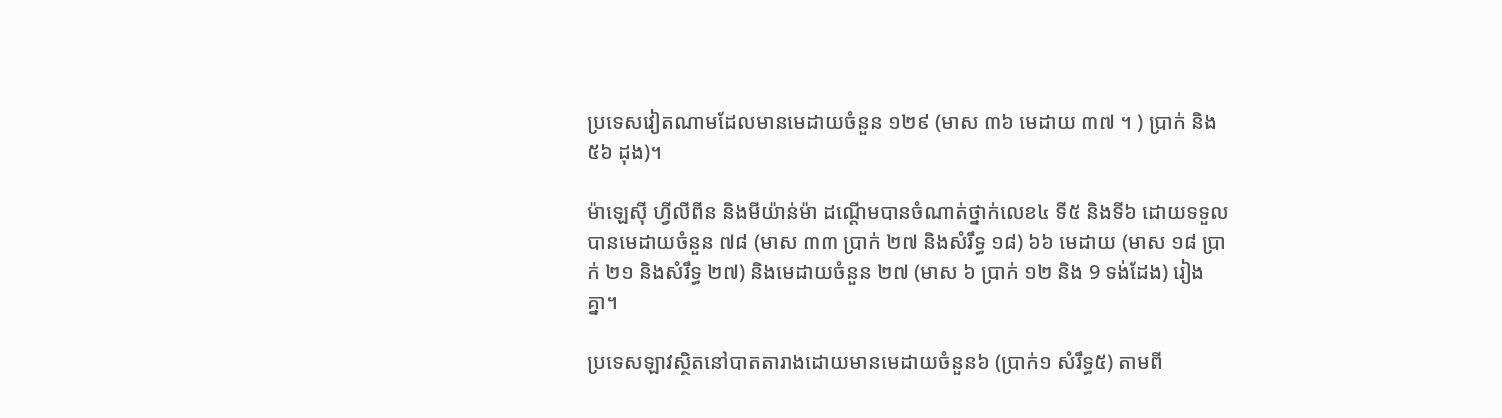ប្រទេសវៀតណាមដែលមានមេដាយចំនួន ១២៩ (មាស ៣៦ មេដាយ ៣៧ ។ ) ប្រាក់ និង ៥៦ ដុង)។

ម៉ាឡេស៊ី ហ្វីលីពីន និងមីយ៉ាន់ម៉ា ដណ្ដើមបានចំណាត់ថ្នាក់លេខ៤ ទី៥ និងទី៦ ដោយទទួលបានមេដាយចំនួន ៧៨ (មាស ៣៣ ប្រាក់ ២៧ និងសំរឹទ្ធ ១៨) ៦៦ មេដាយ (មាស ១៨ ប្រាក់ ២១ និងសំរឹទ្ធ ២៧) និងមេដាយចំនួន ២៧ (មាស ៦ ប្រាក់ ១២ និង 9 ទង់ដែង) រៀងគ្នា។

ប្រទេសឡាវស្ថិតនៅបាតតារាងដោយមានមេដាយចំនួន៦ (ប្រាក់១ សំរឹទ្ធ៥) តាមពី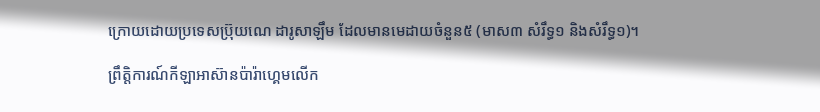ក្រោយដោយប្រទេសប្រ៊ុយណេ ដារូសាឡឹម ដែលមានមេដាយចំនួន៥ (មាស៣ សំរឹទ្ធ១ និងសំរឹទ្ធ១)។

ព្រឹត្តិការណ៍កីឡាអាស៊ានប៉ារ៉ាហ្គេមលើក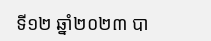ទី១២ ឆ្នាំ២០២៣ បា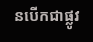នបើកជាផ្លូវ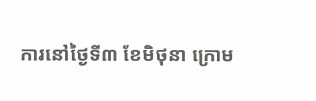ការនៅថ្ងៃទី៣ ខែមិថុនា ក្រោម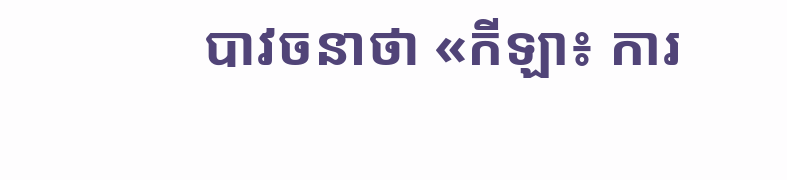បាវចនាថា «កីឡា៖ ការ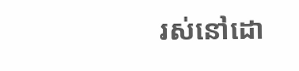រស់នៅដោ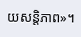យសន្តិភាព»។